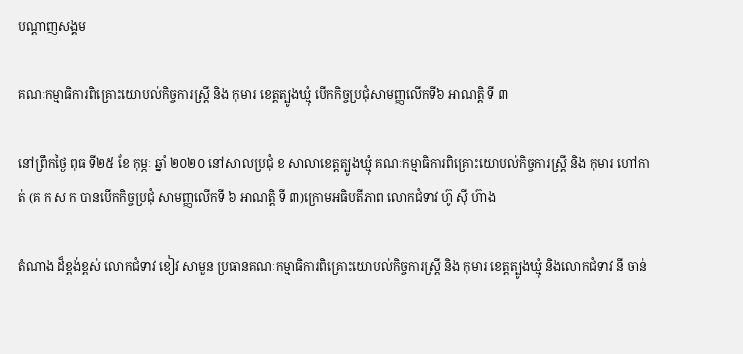បណ្តាញសង្គម

គណៈកម្មាធិការពិគ្រោះយោបល់កិច្ចការស្រ្តី និង កុមារ ខេត្តត្បូងឃ្មុំ បើកកិច្ចប្រជុំសាមញ្ញលើកទី៦ អាណត្តិ ទី ៣

នៅព្រឹកថ្ងៃ ពុធ ទី២៥ ខែ កុម្ភៈ ឆ្នាំ ២០២០ នៅសាលប្រជុំ ខ សាលាខេត្តត្បូងឃ្មុំ គណៈកម្មាធិការពិគ្រោះយោបល់កិច្ចការស្រ្តី និង កុមារ ហៅកាត់ (គ ក ស ក បានបើកកិច្ចប្រជុំ សាមញ្ញលើកទី ៦ អាណត្តិ ទី ៣)ក្រោមអធិបតីភាព លោកជំទាវ ហ៊ូ ស៊ី ហ៊ាង

តំណាង ដ៏ខ្ពង់ខ្ពស់ លោកជំទាវ ខៀវ សាមួន ប្រធានគណៈកម្មាធិការពិគ្រោះយោបល់កិច្ចការស្រ្តី និង កុមារ ខេត្តត្បូងឃ្មុំ និងលោកជំទាវ នី ចាន់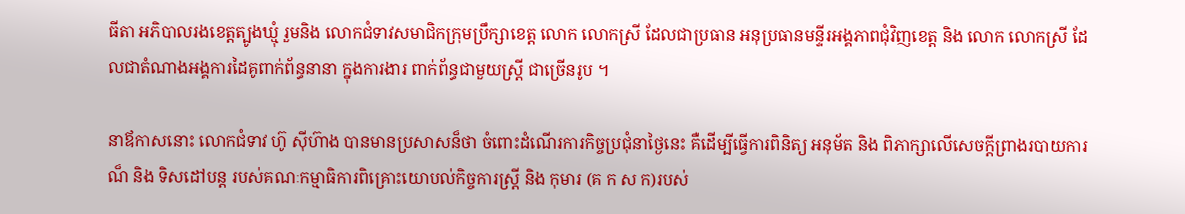ធីតា អភិបាលរងខេត្តត្បូងឃ្មុំ រួមនិង លោកជំទាវសមាជិកក្រុមប្រឹក្សាខេត្ត លោក លោកស្រី ដែលជាប្រធាន អនុប្រធានមន្ទីរអង្គភាពជុំវិញខេត្ត និង លោក លោកស្រី ដែលជាតំណាងអង្គការដៃគូពាក់ព័ន្ធនានា ក្នុងការងារ ពាក់ព័ន្ធជាមួយស្រ្តី ជាច្រើនរូប ។

នាឪកាសនោះ លោកជំទាវ ហ៊ូ ស៊ីហ៊ាង បានមានប្រសាសន៏ថា ចំពោះដំណើរការកិច្ចប្រជុំនាថ្ងៃនេះ គឺដើម្បីធ្វើការពិនិត្យ អនុម័ត និង ពិភាក្សាលើសេចក្តីព្រាងរបាយការណ៏ និង ទិសដៅបន្ត របស់គណៈកម្មាធិការពិគ្រោះយោបល់កិច្ចការស្រ្តី និង កុមារ (គ ក ស ក)របស់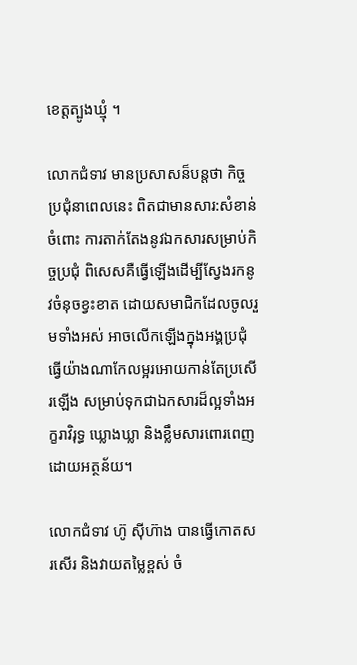ខេត្តត្បូងឃ្មុំ ។

លោកជំទាវ មានប្រសាសន៏បន្តថា កិច្ចប្រជុំនាពេលនេះ ពិតជាមានសារ:សំខាន់ចំពោះ ការតាក់តែងនូវឯកសារសម្រាប់កិច្ចប្រជុំ ពិសេសគឺធ្វើឡើងដើម្បីស្វែងរកនូវចំនុចខ្វះខាត ដោយសមាជិកដែលចូលរួមទាំងអស់ អាចលើកឡើងក្នុងអង្គប្រជុំ ធ្វើយ៉ាងណាកែលម្អរអោយកាន់តែប្រសើរឡើង សម្រាប់ទុកជាឯកសារដ៏ល្អទាំងអក្ខរាវិរុទ្ធ ឃ្លោងឃ្លា និងខ្លឹមសារពោរពេញដោយអត្ថន័យ។

លោកជំទាវ ហ៊ូ ស៊ីហ៊ាង បានធ្វើកោតសរសើរ និងវាយតម្លៃខ្ពស់ ចំ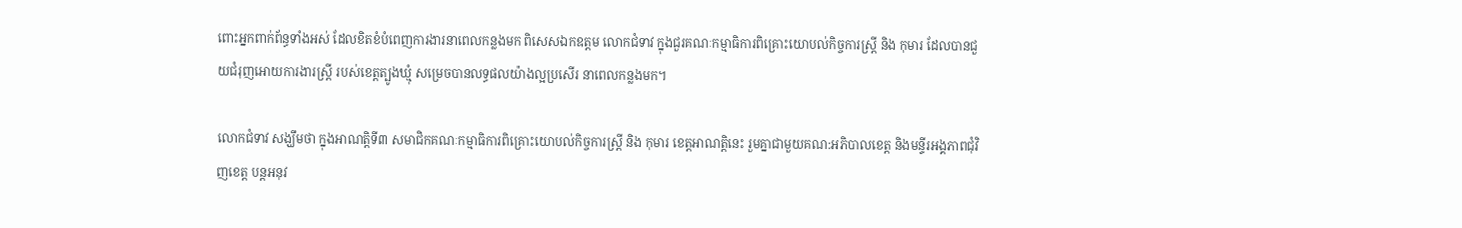ពោះអ្នកពាក់ព័ន្ធទាំងអស់ ដែលខិតខំបំពេញការងារនាពេលកន្លងមក ពិសេសឯកឧត្ដម លោកជំទាវ ក្នុងជួរគណៈកម្មាធិការពិគ្រោះយោបល់កិច្ចការស្រ្តី និង កុមារ ដែលបានជួយជំរុញអោយការងារស្ត្រី របស់ខេត្តត្បូងឃ្មុំ សម្រេចបានលទ្ធផលយ៉ាងល្អប្រសើរ នាពេលកន្លងមក។

លោកជំទាវ សង្ឃឹមថា ក្នុងអាណត្តិទី៣ សមាជិកគណៈកម្មាធិការពិគ្រោះយោបល់កិច្ចការស្រ្តី និង កុមារ ខេត្តអាណត្តិនេះ រួមគ្នាជាមួយគណ:អភិបាលខេត្ត និងមន្ទីរអង្គភាពជុំវិញខេត្ត បន្តអនុវ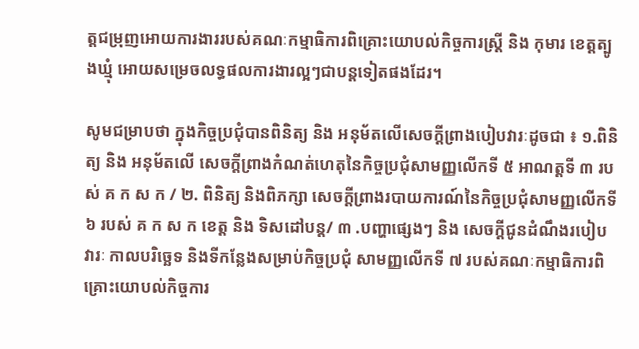ត្តជម្រុញអោយការងាររបស់គណៈកម្មាធិការពិគ្រោះយោបល់កិច្ចការស្រ្តី និង កុមារ ខេត្តត្បូងឃ្មុំ អោយសម្រេចលទ្ធផលការងារល្អៗជាបន្តទៀតផងដែរ។

សូមជម្រាបថា ក្នុងកិច្ចប្រជុំបានពិនិត្យ និង អនុម័តលើសេចក្តីព្រាងបៀបវារៈដូចជា ៖ ១.ពិនិត្យ និង អនុម័តលើ សេចក្តីព្រាងកំណត់ហេតុនៃកិច្ចប្រជុំសាមញ្ញលើកទី ៥ អាណត្តទី ៣ របស់ គ ក ស ក / ២. ពិនិត្យ និងពិភក្សា សេចក្តីព្រាងរបាយការណ៍នៃកិច្ចប្រជុំសាមញ្ញលើកទី ៦ របស់ គ ក ស ក ខេត្ត និង ទិសដៅបន្ត/ ៣ .បញ្ហាផ្សេងៗ និង សេចក្តីជូនដំណឹងរបៀបវារៈ កាលបរិច្ឆេទ និងទីកន្លែងសម្រាប់កិច្ចប្រជុំ សាមញ្ញលើកទី ៧ របស់គណៈកម្មាធិការពិគ្រោះយោបល់កិច្ចការ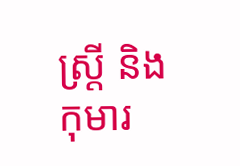ស្រ្តី និង កុមារ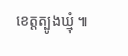ខេត្តត្បូងឃ្មុំ ៕